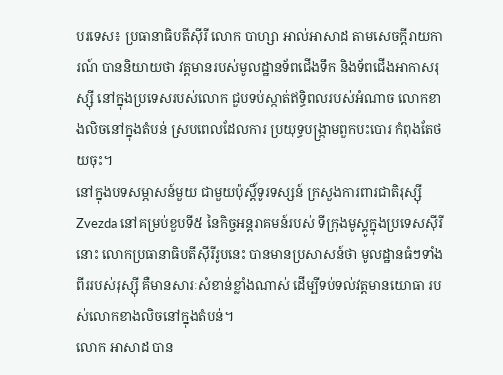បរទេស៖ ប្រធានាធិបតីស៊ីរី លោក បាហ្សា អាល់អាសាដ តាមសេចក្តីរាយការណ៍ បាននិយាយថា វត្តមានរបស់មូលដ្ឋានទ័ពជើងទឹក និងទ័ពជើងអាកាសរុស្ស៊ី នៅក្នុងប្រទេសរបស់លោក ជួបទប់ស្កាត់ឥទ្ធិពលរបស់អំណាច លោកខាងលិចនៅក្នុងតំបន់ ស្របពេលដែលការ ប្រយុទ្ធបង្ក្រាមពួកបះបោរ កំពុងតែថយចុះ។
នៅក្នុងបទសម្ភាសន៍មួយ ជាមួយប៉ុស្តិ៍ទូរទស្សន៍ ក្រសួងការពារជាតិរុស្ស៊ី Zvezda នៅគម្រប់ខួបទី៥ នៃកិច្ចអន្តរាគមន៍របស់ ទីក្រុងមូស្គូក្នុងប្រទេសស៊ីរីនោះ លោកប្រធានាធិបតីស៊ីរីរូបនេះ បានមានប្រសាសន៍ថា មូលដ្ឋានធំៗទាំងពីររបស់រុស្ស៊ី គឺមានសារៈសំខាន់ខ្លាំងណាស់ ដើម្បីទប់ទល់វត្តមានយោធា របស់លោកខាងលិចនៅក្នុងតំបន់។
លោក អាសាដ បាន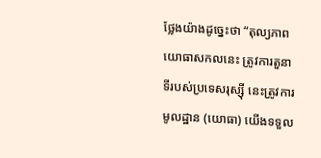ថ្លែងយ៉ាងដូច្នេះថា “តុល្យភាពយោធាសកលនេះ ត្រូវការតួនាទីរបស់ប្រទេសរុស្ស៊ី នេះត្រូវការមូលដ្ឋាន (យោធា) យើងទទួល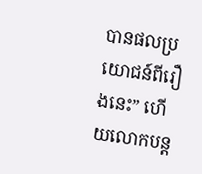បានផលប្រយោជន៍ពីរឿងនេះ” ហើយលោកបន្ត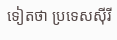ទៀតថា ប្រទេសស៊ីរី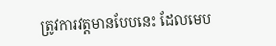ត្រូវការវត្តមានបែបនេះ ដែលមេប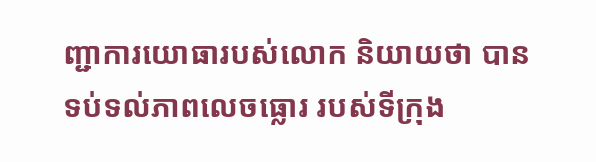ញ្ជាការយោធារបស់លោក និយាយថា បានទប់ទល់ភាពលេចធ្លោរ របស់ទីក្រុង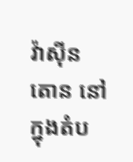វ៉ាស៊ីនតោន នៅក្នុងតំប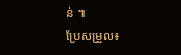ន់ ៕
ប្រែសម្រួល៖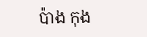ប៉ាង កុង